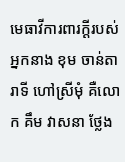មេធាវីការពារក្ដីរបស់អ្នកនាង ខុម ចាន់តារាទី ហៅស្រីមុំ គឺលោក គឹម វាសនា ថ្លែង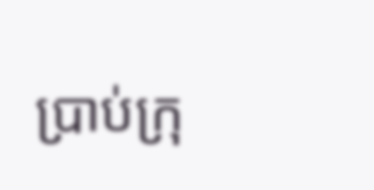ប្រាប់ក្រុ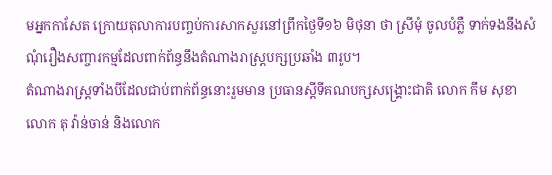មអ្នកកាសែត ក្រោយតុលាការបញ្ចប់ការសាកសួរនៅព្រឹកថ្ងៃទី១៦ មិថុនា ថា ស្រីមុំ ចូលបំភ្លឺ ទាក់ទងនឹងសំណុំរឿងសញ្ចារកម្មដែលពាក់ព័ន្ធនឹងតំណាងរាស្ត្របក្សប្រឆាំង ៣រូប។
តំណាងរាស្ត្រទាំងបីដែលជាប់ពាក់ព័ន្ធនោះរួមមាន ប្រធានស្ដីទីគណបក្សសង្គ្រោះជាតិ លោក កឹម សុខា លោក តុ វ៉ាន់ចាន់ និងលោក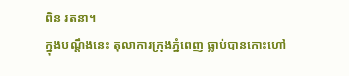ពិន រតនា។
ក្នុងបណ្ដឹងនេះ តុលាការក្រុងភ្នំពេញ ធ្លាប់បានកោះហៅ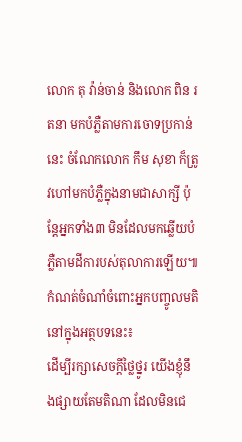លោក តុ វ៉ាន់ចាន់ និងលោក ពិន រតនា មកបំភ្លឺតាមការចោទប្រកាន់នេះ ចំណែកលោក កឹម សុខា ក៏ត្រូវហៅមកបំភ្លឺក្នុងនាមជាសាក្សី ប៉ុន្តែអ្នកទាំង៣ មិនដែលមកឆ្លើយបំភ្លឺតាមដីការបស់តុលាការឡើយ៕
កំណត់ចំណាំចំពោះអ្នកបញ្ចូលមតិនៅក្នុងអត្ថបទនេះ៖
ដើម្បីរក្សាសេចក្ដីថ្លៃថ្នូរ យើងខ្ញុំនឹងផ្សាយតែមតិណា ដែលមិនជេ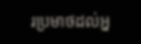រប្រមាថដល់អ្ន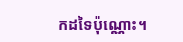កដទៃប៉ុណ្ណោះ។